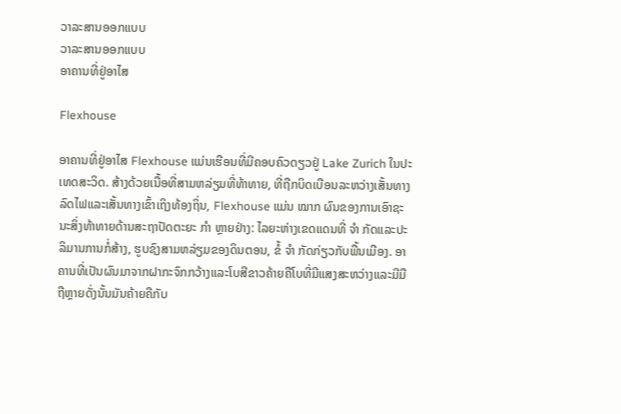ວາລະສານອອກແບບ
ວາລະສານອອກແບບ
ອາຄານທີ່ຢູ່ອາໄສ

Flexhouse

ອາຄານທີ່ຢູ່ອາໄສ Flexhouse ແມ່ນເຮືອນທີ່ມີຄອບຄົວດຽວຢູ່ Lake Zurich ໃນປະເທດສະວິດ. ສ້າງດ້ວຍເນື້ອທີ່ສາມຫລ່ຽມທີ່ທ້າທາຍ, ທີ່ຖືກບິດເບືອນລະຫວ່າງເສັ້ນທາງລົດໄຟແລະເສັ້ນທາງເຂົ້າເຖິງທ້ອງຖິ່ນ, Flexhouse ແມ່ນ ໝາກ ຜົນຂອງການເອົາຊະນະສິ່ງທ້າທາຍດ້ານສະຖາປັດຕະຍະ ກຳ ຫຼາຍຢ່າງ: ໄລຍະຫ່າງເຂດແດນທີ່ ຈຳ ກັດແລະປະລິມານການກໍ່ສ້າງ, ຮູບຊົງສາມຫລ່ຽມຂອງດິນຕອນ, ຂໍ້ ຈຳ ກັດກ່ຽວກັບພື້ນເມືອງ. ອາຄານທີ່ເປັນຜົນມາຈາກຝາກະຈົກກວ້າງແລະໂບສີຂາວຄ້າຍຄືໂບທີ່ມີແສງສະຫວ່າງແລະມີມືຖືຫຼາຍດັ່ງນັ້ນມັນຄ້າຍຄືກັບ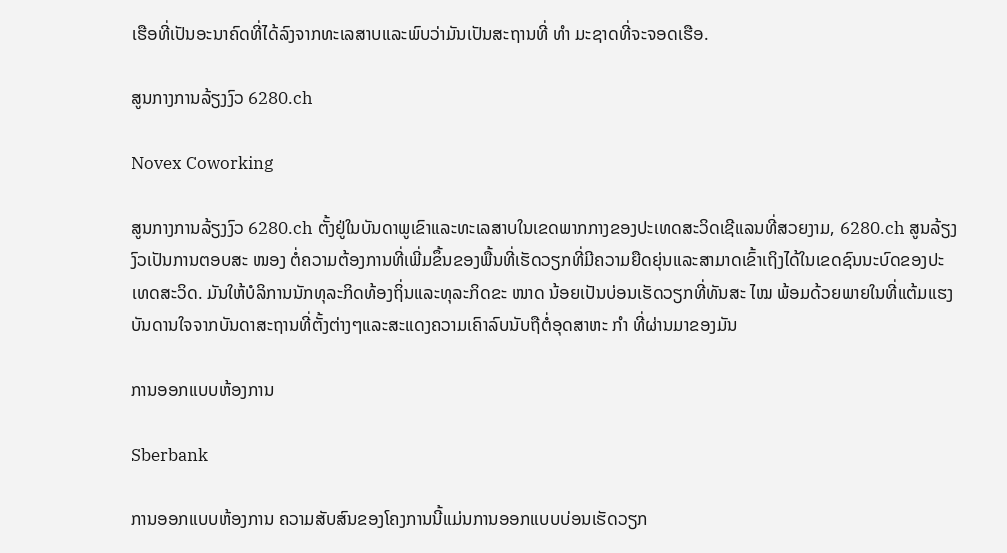ເຮືອທີ່ເປັນອະນາຄົດທີ່ໄດ້ລົງຈາກທະເລສາບແລະພົບວ່າມັນເປັນສະຖານທີ່ ທຳ ມະຊາດທີ່ຈະຈອດເຮືອ.

ສູນກາງການລ້ຽງງົວ 6280.ch

Novex Coworking

ສູນກາງການລ້ຽງງົວ 6280.ch ຕັ້ງຢູ່ໃນບັນດາພູເຂົາແລະທະເລສາບໃນເຂດພາກກາງຂອງປະເທດສະວິດເຊີແລນທີ່ສວຍງາມ, 6280.ch ສູນລ້ຽງງົວເປັນການຕອບສະ ໜອງ ຕໍ່ຄວາມຕ້ອງການທີ່ເພີ່ມຂຶ້ນຂອງພື້ນທີ່ເຮັດວຽກທີ່ມີຄວາມຍືດຍຸ່ນແລະສາມາດເຂົ້າເຖິງໄດ້ໃນເຂດຊົນນະບົດຂອງປະເທດສະວິດ. ມັນໃຫ້ບໍລິການນັກທຸລະກິດທ້ອງຖິ່ນແລະທຸລະກິດຂະ ໜາດ ນ້ອຍເປັນບ່ອນເຮັດວຽກທີ່ທັນສະ ໄໝ ພ້ອມດ້ວຍພາຍໃນທີ່ແຕ້ມແຮງບັນດານໃຈຈາກບັນດາສະຖານທີ່ຕັ້ງຕ່າງໆແລະສະແດງຄວາມເຄົາລົບນັບຖືຕໍ່ອຸດສາຫະ ກຳ ທີ່ຜ່ານມາຂອງມັນ

ການອອກແບບຫ້ອງການ

Sberbank

ການອອກແບບຫ້ອງການ ຄວາມສັບສົນຂອງໂຄງການນີ້ແມ່ນການອອກແບບບ່ອນເຮັດວຽກ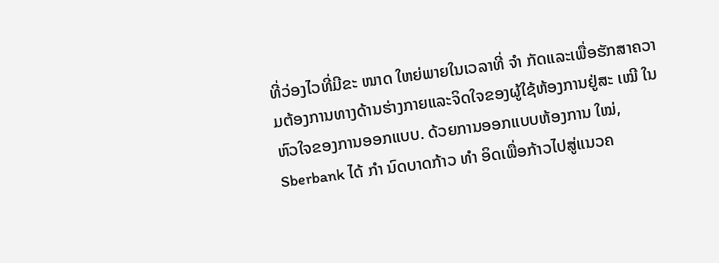ທີ່ວ່ອງໄວທີ່ມີຂະ ໜາດ ໃຫຍ່ພາຍໃນເວລາທີ່ ຈຳ ກັດແລະເພື່ອຮັກສາຄວາມຕ້ອງການທາງດ້ານຮ່າງກາຍແລະຈິດໃຈຂອງຜູ້ໃຊ້ຫ້ອງການຢູ່ສະ ເໝີ ໃນຫົວໃຈຂອງການອອກແບບ. ດ້ວຍການອອກແບບຫ້ອງການ ໃໝ່, Sberbank ໄດ້ ກຳ ນົດບາດກ້າວ ທຳ ອິດເພື່ອກ້າວໄປສູ່ແນວຄ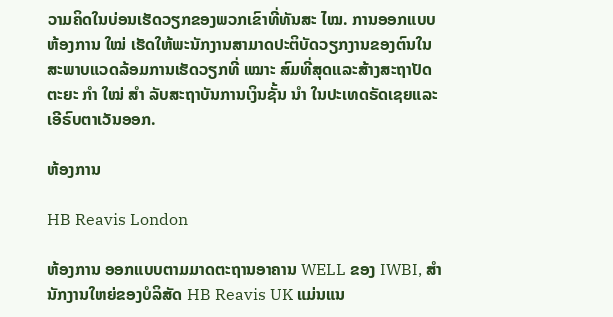ວາມຄິດໃນບ່ອນເຮັດວຽກຂອງພວກເຂົາທີ່ທັນສະ ໄໝ. ການອອກແບບຫ້ອງການ ໃໝ່ ເຮັດໃຫ້ພະນັກງານສາມາດປະຕິບັດວຽກງານຂອງຕົນໃນສະພາບແວດລ້ອມການເຮັດວຽກທີ່ ເໝາະ ສົມທີ່ສຸດແລະສ້າງສະຖາປັດຕະຍະ ກຳ ໃໝ່ ສຳ ລັບສະຖາບັນການເງິນຊັ້ນ ນຳ ໃນປະເທດຣັດເຊຍແລະເອີຣົບຕາເວັນອອກ.

ຫ້ອງການ

HB Reavis London

ຫ້ອງການ ອອກແບບຕາມມາດຕະຖານອາຄານ WELL ຂອງ IWBI, ສຳ ນັກງານໃຫຍ່ຂອງບໍລິສັດ HB Reavis UK ແມ່ນແນ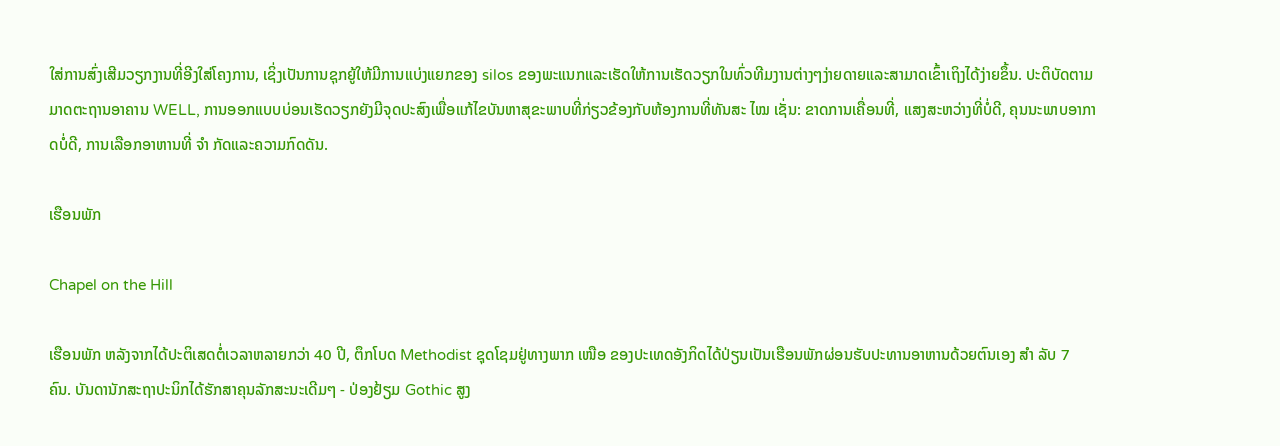ໃສ່ການສົ່ງເສີມວຽກງານທີ່ອີງໃສ່ໂຄງການ, ເຊິ່ງເປັນການຊຸກຍູ້ໃຫ້ມີການແບ່ງແຍກຂອງ silos ຂອງພະແນກແລະເຮັດໃຫ້ການເຮັດວຽກໃນທົ່ວທີມງານຕ່າງໆງ່າຍດາຍແລະສາມາດເຂົ້າເຖິງໄດ້ງ່າຍຂຶ້ນ. ປະຕິບັດຕາມມາດຕະຖານອາຄານ WELL, ການອອກແບບບ່ອນເຮັດວຽກຍັງມີຈຸດປະສົງເພື່ອແກ້ໄຂບັນຫາສຸຂະພາບທີ່ກ່ຽວຂ້ອງກັບຫ້ອງການທີ່ທັນສະ ໄໝ ເຊັ່ນ: ຂາດການເຄື່ອນທີ່, ແສງສະຫວ່າງທີ່ບໍ່ດີ, ຄຸນນະພາບອາກາດບໍ່ດີ, ການເລືອກອາຫານທີ່ ຈຳ ກັດແລະຄວາມກົດດັນ.

ເຮືອນພັກ

Chapel on the Hill

ເຮືອນພັກ ຫລັງຈາກໄດ້ປະຕິເສດຕໍ່ເວລາຫລາຍກວ່າ 40 ປີ, ຕຶກໂບດ Methodist ຊຸດໂຊມຢູ່ທາງພາກ ເໜືອ ຂອງປະເທດອັງກິດໄດ້ປ່ຽນເປັນເຮືອນພັກຜ່ອນຮັບປະທານອາຫານດ້ວຍຕົນເອງ ສຳ ລັບ 7 ຄົນ. ບັນດານັກສະຖາປະນິກໄດ້ຮັກສາຄຸນລັກສະນະເດີມໆ - ປ່ອງຢ້ຽມ Gothic ສູງ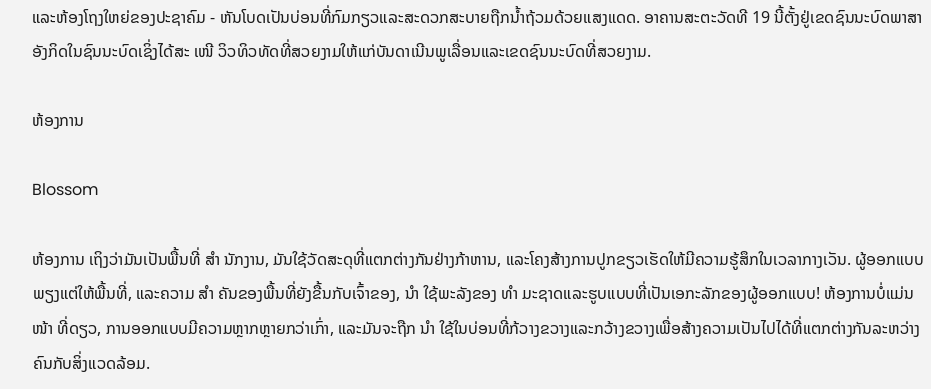ແລະຫ້ອງໂຖງໃຫຍ່ຂອງປະຊາຄົມ - ຫັນໂບດເປັນບ່ອນທີ່ກົມກຽວແລະສະດວກສະບາຍຖືກນໍ້າຖ້ວມດ້ວຍແສງແດດ. ອາຄານສະຕະວັດທີ 19 ນີ້ຕັ້ງຢູ່ເຂດຊົນນະບົດພາສາອັງກິດໃນຊົນນະບົດເຊິ່ງໄດ້ສະ ເໜີ ວິວທິວທັດທີ່ສວຍງາມໃຫ້ແກ່ບັນດາເນີນພູເລື່ອນແລະເຂດຊົນນະບົດທີ່ສວຍງາມ.

ຫ້ອງການ

Blossom

ຫ້ອງການ ເຖິງວ່າມັນເປັນພື້ນທີ່ ສຳ ນັກງານ, ມັນໃຊ້ວັດສະດຸທີ່ແຕກຕ່າງກັນຢ່າງກ້າຫານ, ແລະໂຄງສ້າງການປູກຂຽວເຮັດໃຫ້ມີຄວາມຮູ້ສຶກໃນເວລາກາງເວັນ. ຜູ້ອອກແບບພຽງແຕ່ໃຫ້ພື້ນທີ່, ແລະຄວາມ ສຳ ຄັນຂອງພື້ນທີ່ຍັງຂື້ນກັບເຈົ້າຂອງ, ນຳ ໃຊ້ພະລັງຂອງ ທຳ ມະຊາດແລະຮູບແບບທີ່ເປັນເອກະລັກຂອງຜູ້ອອກແບບ! ຫ້ອງການບໍ່ແມ່ນ ໜ້າ ທີ່ດຽວ, ການອອກແບບມີຄວາມຫຼາກຫຼາຍກວ່າເກົ່າ, ແລະມັນຈະຖືກ ນຳ ໃຊ້ໃນບ່ອນທີ່ກ້ວາງຂວາງແລະກວ້າງຂວາງເພື່ອສ້າງຄວາມເປັນໄປໄດ້ທີ່ແຕກຕ່າງກັນລະຫວ່າງຄົນກັບສິ່ງແວດລ້ອມ.